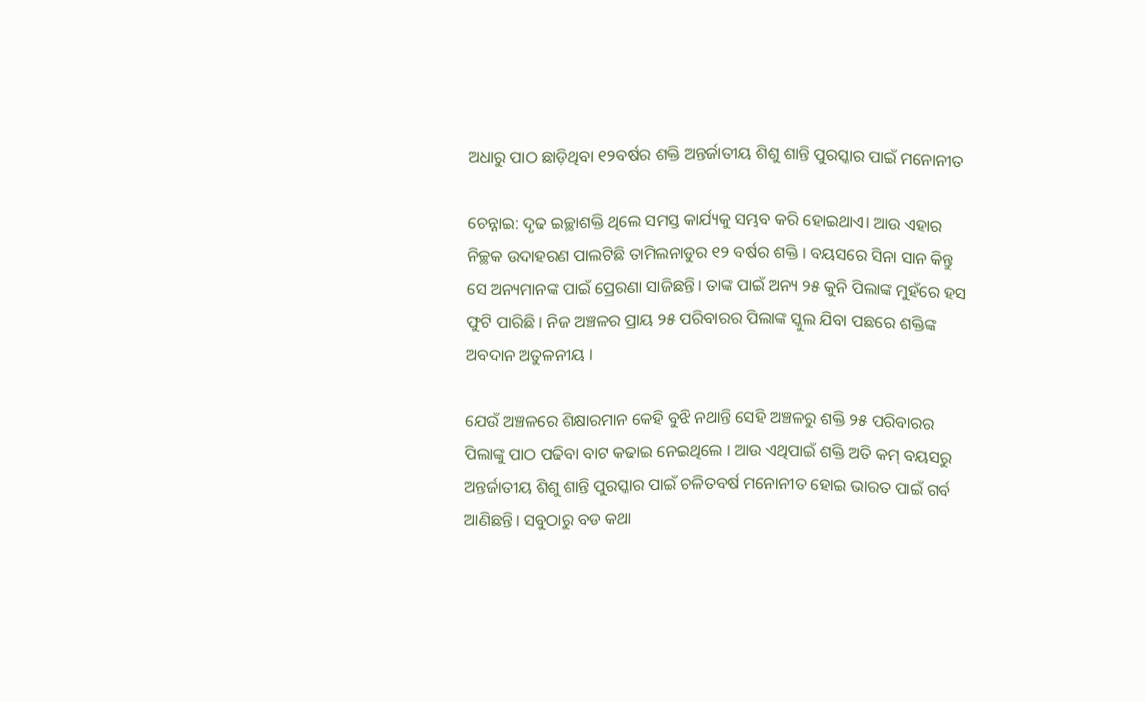ଅଧାରୁ ପାଠ ଛାଡ଼ିଥିବା ୧୨ବର୍ଷର ଶକ୍ତି ଅନ୍ତର୍ଜାତୀୟ ଶିଶୁ ଶାନ୍ତି ପୁରସ୍କାର ପାଇଁ ମନୋନୀତ

ଚେନ୍ନାଇ: ଦୃଢ ଇଚ୍ଛାଶକ୍ତି ଥିଲେ ସମସ୍ତ କାର୍ଯ୍ୟକୁ ସମ୍ଭବ କରି ହୋଇଥାଏ। ଆଉ ଏହାର ନିଚ୍ଛକ ଉଦାହରଣ ପାଲଟିଛି ତାମିଲନାଡୁର ୧୨ ବର୍ଷର ଶକ୍ତି । ବୟସରେ ସିନା ସାନ କିନ୍ତୁ ସେ ଅନ୍ୟମାନଙ୍କ ପାଇଁ ପ୍ରେରଣା ସାଜିଛନ୍ତି। ତାଙ୍କ ପାଇଁ ଅନ୍ୟ ୨୫ କୁନି ପିଲାଙ୍କ ମୁହଁରେ ହସ ଫୁଟି ପାରିଛି । ନିଜ ଅଞ୍ଚଳର ପ୍ରାୟ ୨୫ ପରିବାରର ପିଲାଙ୍କ ସ୍କୁଲ ଯିବା ପଛରେ ଶକ୍ତିଙ୍କ ଅବଦାନ ଅତୁଳନୀୟ ।

ଯେଉଁ ଅଞ୍ଚଳରେ ଶିକ୍ଷାରମାନ କେହି ବୁଝି ନଥାନ୍ତି ସେହି ଅଞ୍ଚଳରୁ ଶକ୍ତି ୨୫ ପରିବାରର ପିଲାଙ୍କୁ ପାଠ ପଢିବା ବାଟ କଢାଇ ନେଇଥିଲେ । ଆଉ ଏଥିପାଇଁ ଶକ୍ତି ଅତି କମ୍‌ ବୟସରୁ ଅନ୍ତର୍ଜାତୀୟ ଶିଶୁ ଶାନ୍ତି ପୁରସ୍କାର ପାଇଁ ଚଳିତବର୍ଷ ମନୋନୀତ ହୋଇ ଭାରତ ପାଇଁ ଗର୍ବ ଆଣିଛନ୍ତି। ସବୁଠାରୁ ବଡ କଥା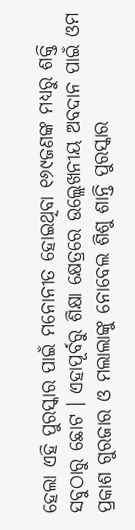ହେଲା ଏହି ପୁରସ୍କାର ପାଇଁ ମନୋନୀତ ହୋଇଥିବା ୧୬୯ଜଣଙ୍କ ମଧ୍ୟରୁ ଶକ୍ତି ସବୁଠାରୁ ଛୋଟ । ଏହାପୂର୍ବରୁ ଶିକ୍ଷା କ୍ଷେତ୍ରରେ ଉଲ୍ଲେଖନୀୟ ଅବଦାନ ପାଇଁ ଓମ ପ୍ରକାଶ ଗୁରଜାର ଓ ମଲାଲାଙ୍କୁ ନୋବେଲ ଶିଶୁ ଶାନ୍ତି ପୁରସ୍କାର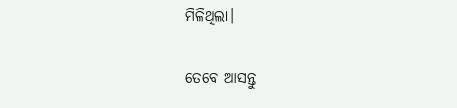ମିଳିଥିଲା।

ତେବେ ଆସନ୍ତୁ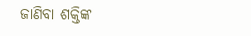ଜାଣିବା ଶକ୍ତିଙ୍କ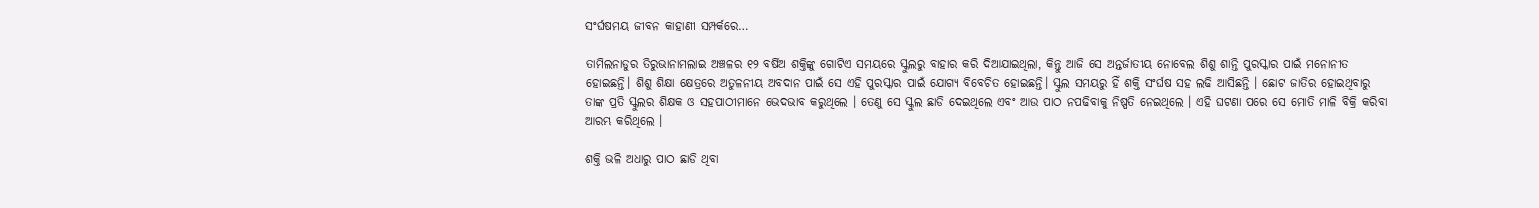ସଂର୍ଘଷମୟ ଜୀବନ କାହାଣୀ ସମ୍ପର୍କରେ…

ତାମିଲନାଡୁର ତିରୁଭାନାମଲାଇ ଅଞ୍ଚଳର ୧୨ ବର୍ଷିଅ ଶକ୍ତିଙ୍କୁ ଗୋଟିଏ ସମୟରେ ସ୍କୁଲରୁ ବାହାର କରି ଦିଆଯାଇଥିଲା, କିନ୍ତୁ ଆଜି ସେ ଅନ୍ତର୍ଜାତୀୟ ନୋବେଲ ଶିଶୁ ଶାନ୍ତି ପୁରସ୍କାର ପାଇଁ ମନୋନୀତ ହୋଇଛନ୍ତି। ଶିଶୁ ଶିକ୍ଷା କ୍ଷେତ୍ରରେ ଅତୁଳନୀୟ ଅବଦାନ ପାଇଁ ସେ ଏହି ପୁରସ୍କାର ପାଇଁ ଯୋଗ୍ୟ ବିବେଚିତ ହୋଇଛନ୍ତି। ସ୍କୁଲ ସମୟରୁ ହିଁ ଶକ୍ତି ସଂର୍ଘଷ ସହ ଲଢି ଆସିଛନ୍ତି । ଛୋଟ ଜାତିର ହୋଇଥିବାରୁ ତାଙ୍କ ପ୍ରତି ସ୍କୁଲର ଶିକ୍ଷକ ଓ ସହପାଠୀମାନେ ଭେଦଭାବ କରୁଥିଲେ । ତେଣୁ ସେ ସ୍କୁଲ ଛାଡି ଦେଇଥିଲେ ଏବଂ ଆଉ ପାଠ ନପଢିବାକୁ ନିଷ୍ପତି ନେଇଥିଲେ । ଏହି ଘଟଣା ପରେ ସେ ମୋତି ମାଳି ବିକ୍ରି କରିବା ଆରମ୍ଭ କରିଥିଲେ ।

ଶକ୍ତି ଭଳି ଅଧାରୁ ପାଠ ଛାଡି ଥିବା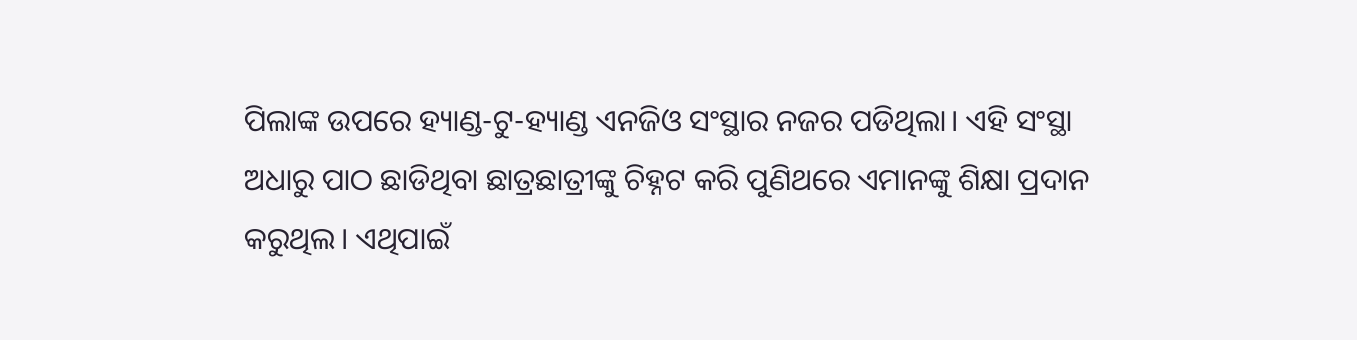ପିଲାଙ୍କ ଉପରେ ହ୍ୟାଣ୍ଡ-ଟୁ-ହ୍ୟାଣ୍ଡ ଏନଜିଓ ସଂସ୍ଥାର ନଜର ପଡିଥିଲା। ଏହି ସଂସ୍ଥା ଅଧାରୁ ପାଠ ଛାଡିଥିବା ଛାତ୍ରଛାତ୍ରୀଙ୍କୁ ଚିହ୍ନଟ କରି ପୁଣିଥରେ ଏମାନଙ୍କୁ ଶିକ୍ଷା ପ୍ରଦାନ କରୁଥିଲ। ଏଥିପାଇଁ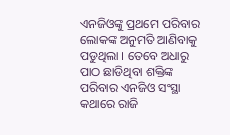ଏନଜିଓଙ୍କୁ ପ୍ରଥମେ ପରିବାର ଲୋକଙ୍କ ଅନୁମତି ଆଣିବାକୁ ପଡୁଥିଲା । ତେବେ ଅଧାରୁ ପାଠ ଛାଡିଥିବା ଶକ୍ତିଙ୍କ ପରିବାର ଏନଜିଓ ସଂସ୍ଥା କଥାରେ ରାଜି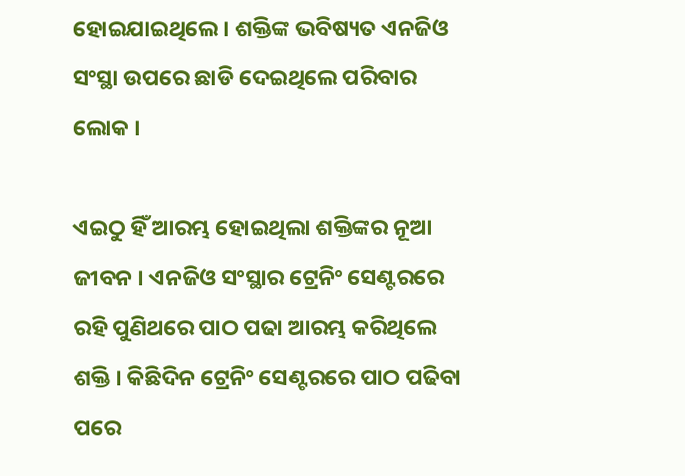ହୋଇଯାଇଥିଲେ । ଶକ୍ତିଙ୍କ ଭବିଷ୍ୟତ ଏନଜିଓ ସଂସ୍ଥା ଉପରେ ଛାଡି ଦେଇଥିଲେ ପରିବାର ଲୋକ ।

ଏଇଠୁ ହିଁ ଆରମ୍ଭ ହୋଇଥିଲା ଶକ୍ତିଙ୍କର ନୂଆ ଜୀବନ । ଏନଜିଓ ସଂସ୍ଥାର ଟ୍ରେନିଂ ସେଣ୍ଟରରେ ରହି ପୁଣିଥରେ ପାଠ ପଢା ଆରମ୍ଭ କରିଥିଲେ ଶକ୍ତି । କିଛିଦିନ ଟ୍ରେନିଂ ସେଣ୍ଟରରେ ପାଠ ପଢିବା ପରେ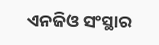ଏନଜିଓ ସଂସ୍ଥାର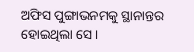ଅଫିସ ପୁଙ୍ଗାଭନମକୁ ସ୍ଥାନାନ୍ତର ହୋଇଥିଲା ସେ।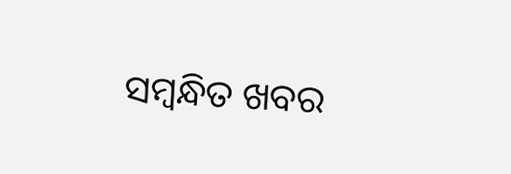ସମ୍ବନ୍ଧିତ ଖବର